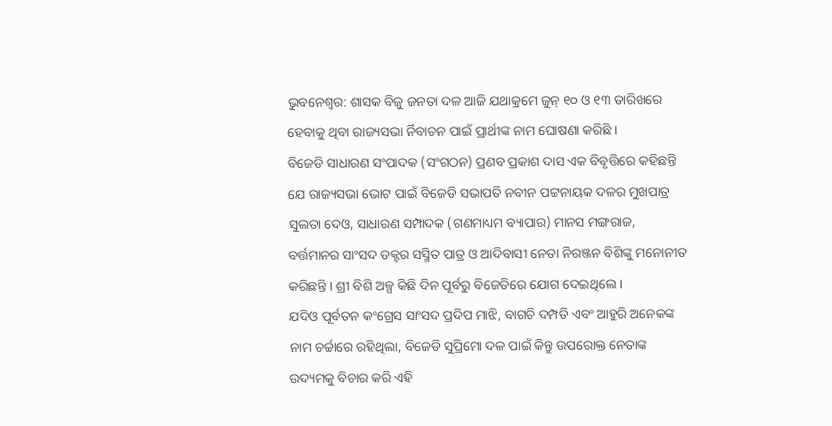ଭୁବନେଶ୍ୱର: ଶାସକ ବିଜୁ ଜନତା ଦଳ ଆଜି ଯଥାକ୍ରମେ ଜୁନ୍ ୧୦ ଓ ୧୩ ତାରିଖରେ ହେବାକୁ ଥିବା ରାଜ୍ୟସଭା ର୍ନିବାଚନ ପାଇଁ ପ୍ରାର୍ଥୀଙ୍କ ନାମ ଘୋଷଣା କରିଛି ।
ବିଜେଡି ସାଧାରଣ ସଂପାଦକ (ସଂଗଠନ) ପ୍ରଣବ ପ୍ରକାଶ ଦାସ ଏକ ବିବୃତ୍ତିରେ କହିଛନ୍ତି ଯେ ରାଜ୍ୟସଭା ଭୋଟ ପାଇଁ ବିଜେଡି ସଭାପତି ନବୀନ ପଟ୍ଟନାୟକ ଦଳର ମୁଖପାତ୍ର ସୁଲତା ଦେଓ, ସାଧାରଣ ସମ୍ପାଦକ (ଗଣମାଧ୍ୟମ ବ୍ୟାପାର) ମାନସ ମଙ୍ଗରାଜ, ବର୍ତ୍ତମାନର ସାଂସଦ ଡକ୍ଟର ସସ୍ମିତ ପାତ୍ର ଓ ଆଦିବାସୀ ନେତା ନିରଞ୍ଜନ ବିଶିଙ୍କୁ ମନୋନୀତ କରିଛନ୍ତି । ଶ୍ରୀ ବିଶି ଅଳ୍ପ କିଛି ଦିନ ପୂର୍ବରୁ ବିଜେଡିରେ ଯୋଗ ଦେଇଥିଲେ ।
ଯଦିଓ ପୂର୍ବତନ କଂଗ୍ରେସ ସାଂସଦ ପ୍ରଦିପ ମାଝି, ବାଗଚି ଦମ୍ପତି ଏବଂ ଆହୁରି ଅନେକଙ୍କ ନାମ ଚର୍ଚ୍ଚାରେ ରହିଥିଲା, ବିଜେଡି ସୁପ୍ରିମୋ ଦଳ ପାଇଁ କିନ୍ତୁ ଉପରୋକ୍ତ ନେତାଙ୍କ ଉଦ୍ୟମକୁ ବିଚାର କରି ଏହି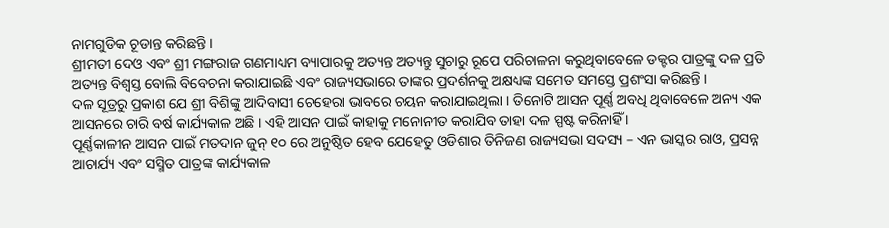ନାମଗୁଡିକ ଚୂଡାନ୍ତ କରିଛନ୍ତି ।
ଶ୍ରୀମତୀ ଦେଓ ଏବଂ ଶ୍ରୀ ମଙ୍ଗରାଜ ଗଣମାଧ୍ୟମ ବ୍ୟାପାରକୁ ଅତ୍ୟନ୍ତ ଅତ୍ୟନ୍ତୁ ସୁଚାରୁ ରୂପେ ପରିଚାଳନା କରୁଥିବାବେଳେ ଡକ୍ଟର ପାତ୍ରଙ୍କୁ ଦଳ ପ୍ରତି ଅତ୍ୟନ୍ତ ବିଶ୍ୱସ୍ତ ବୋଲି ବିବେଚନା କରାଯାଇଛି ଏବଂ ରାଜ୍ୟସଭାରେ ତାଙ୍କର ପ୍ରଦର୍ଶନକୁ ଅକ୍ଷଧ୍ୟଙ୍କ ସମେତ ସମସ୍ତେ ପ୍ରଶଂସା କରିଛନ୍ତି ।
ଦଳ ସୂତ୍ରରୁ ପ୍ରକାଶ ଯେ ଶ୍ରୀ ବିଶିଙ୍କୁ ଆଦିବାସୀ ଚେହେରା ଭାବରେ ଚୟନ କରାଯାଇଥିଲା । ତିନୋଟି ଆସନ ପୂର୍ଣ୍ଣ ଅବଧି ଥିବାବେଳେ ଅନ୍ୟ ଏକ ଆସନରେ ଚାରି ବର୍ଷ କାର୍ଯ୍ୟକାଳ ଅଛି । ଏହି ଆସନ ପାଇଁ କାହାକୁ ମନୋନୀତ କରାଯିବ ତାହା ଦଳ ସ୍ପଷ୍ଟ କରିନାହିଁ ।
ପୂର୍ଣ୍ଣକାଳୀନ ଆସନ ପାଇଁ ମତଦାନ ଜୁନ୍ ୧୦ ରେ ଅନୁଷ୍ଠିତ ହେବ ଯେହେତୁ ଓଡିଶାର ତିନିଜଣ ରାଜ୍ୟସଭା ସଦସ୍ୟ – ଏନ ଭାସ୍କର ରାଓ, ପ୍ରସନ୍ନ ଆଚାର୍ଯ୍ୟ ଏବଂ ସସ୍ମିତ ପାତ୍ରଙ୍କ କାର୍ଯ୍ୟକାଳ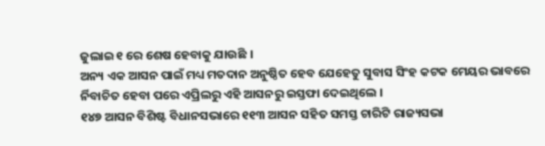ଜୁଲାଇ ୧ ରେ ଶେଷ ହେବାକୁ ଯାଉଛି ।
ଅନ୍ୟ ଏକ ଆସନ ପାଇଁ ମଧ୍ୟ ମତଦାନ ଅନୁଷ୍ଠିତ ହେବ ଯେହେତୁ ସୁବାସ ସିଂହ କଟକ ମେୟର ଭାବରେ ର୍ନିବାଚିତ ହେବା ପରେ ଏପ୍ରିଲରୁ ଏହି ଆସନରୁ ଇସ୍ତଫା ଦେଇଥିଲେ ।
୧୪୭ ଆସନ ବିଶିଷ୍ଟ ବିଧାନସଭାରେ ୧୧୩ ଆସନ ସହିତ ସମସ୍ତ ଚାରିଟି ରାଜ୍ୟସଭା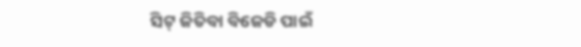ସିଟ୍ ଜିତିବା ବିଜେଡି ପାଇଁ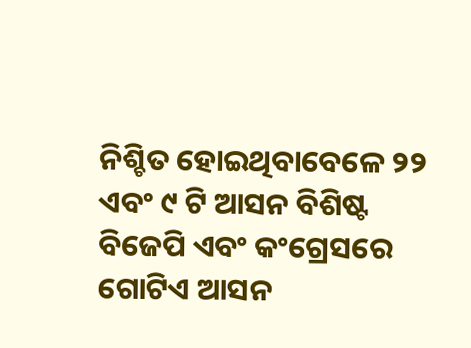ନିଶ୍ଚିତ ହୋଇଥିବାବେଳେ ୨୨ ଏବଂ ୯ ଟି ଆସନ ବିଶିଷ୍ଟ ବିଜେପି ଏବଂ କଂଗ୍ରେସରେ ଗୋଟିଏ ଆସନ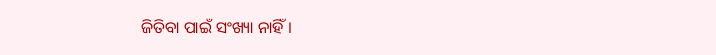ଜିତିବା ପାଇଁ ସଂଖ୍ୟା ନାହିଁ ।